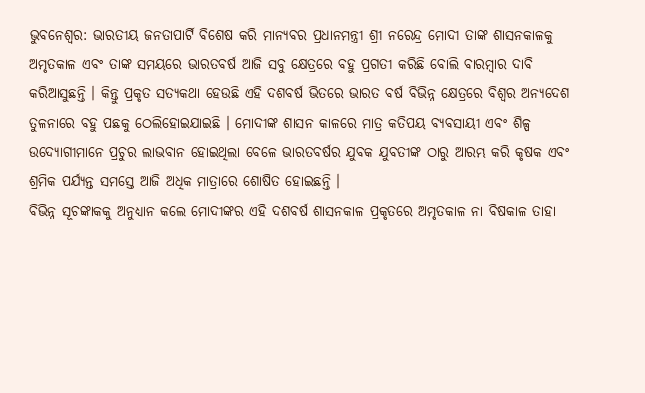ଭୁବନେଶ୍ୱର: ଭାରତୀୟ ଜନତାପାର୍ଟି ବିଶେଷ କରି ମାନ୍ୟବର ପ୍ରଧାନମନ୍ତ୍ରୀ ଶ୍ରୀ ନରେନ୍ଦ୍ର ମୋଦୀ ତାଙ୍କ ଶାସନକାଳକୁ ଅମୃତକାଳ ଏବଂ ତାଙ୍କ ସମୟରେ ଭାରତବର୍ଷ ଆଜି ସବୁ କ୍ଷେତ୍ରରେ ବହୁ ପ୍ରଗତୀ କରିଛି ବୋଲି ବାରମ୍ବାର ଦାବି କରିଆସୁଛନ୍ତି । କିନ୍ତୁ ପ୍ରକୃତ ସତ୍ୟକଥା ହେଉଛି ଏହି ଦଶବର୍ଷ ଭିତରେ ଭାରତ ବର୍ଷ ବିଭିନ୍ନ କ୍ଷେତ୍ରରେ ବିଶ୍ୱର ଅନ୍ୟଦେଶ ତୁଳନାରେ ବହୁ ପଛକୁ ଠେଲିହୋଇଯାଇଛି । ମୋଦୀଙ୍କ ଶାସନ କାଳରେ ମାତ୍ର କତିପୟ ବ୍ୟବସାୟୀ ଏବଂ ଶିଳ୍ପ ଉଦ୍ୟୋଗୀମାନେ ପ୍ରଚୁର ଲାଭବାନ ହୋଇଥିଲା ବେଳେ ଭାରତବର୍ଷର ଯୁବକ ଯୁବତୀଙ୍କ ଠାରୁ ଆରମ୍ଭ କରି କୃଷକ ଏବଂ ଶ୍ରମିକ ପର୍ଯ୍ୟନ୍ତ ସମସ୍ତେ ଆଜି ଅଧିକ ମାତ୍ରାରେ ଶୋଷିତ ହୋଇଛନ୍ତି ।
ବିଭିନ୍ନ ସୂଚଙ୍କାକକୁ ଅନୁଧ୍ୟାନ କଲେ ମୋଦୀଙ୍କର ଏହି ଦଶବର୍ଷ ଶାସନକାଳ ପ୍ରକୃତରେ ଅମୃତକାଳ ନା ବିଷକାଳ ତାହା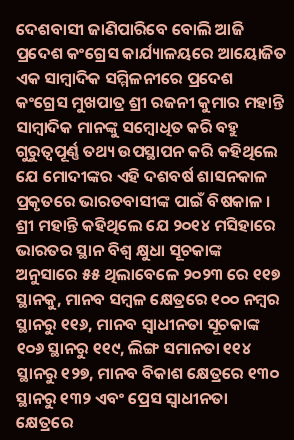ଦେଶବାସୀ ଜାଣିପାରିବେ ବୋଲି ଆଜି ପ୍ରଦେଶ କଂଗ୍ରେସ କାର୍ଯ୍ୟାଳୟରେ ଆୟୋଜିତ ଏକ ସାମ୍ବାଦିକ ସମ୍ମିଳନୀରେ ପ୍ରଦେଶ କଂଗ୍ରେସ ମୁଖପାତ୍ର ଶ୍ରୀ ରଜନୀ କୁମାର ମହାନ୍ତି ସାମ୍ବାଦିକ ମାନଙ୍କୁ ସମ୍ବୋଧିତ କରି ବହୁ ଗୁରୁତ୍ୱପୂର୍ଣ୍ଣ ତଥ୍ୟ ଉପସ୍ଥାପନ କରି କହିଥିଲେ ଯେ ମୋଦୀଙ୍କର ଏହି ଦଶବର୍ଷ ଶାସନକାଳ ପ୍ରକୃତରେ ଭାରତବାସୀଙ୍କ ପାଇଁ ବିଷକାଳ । ଶ୍ରୀ ମହାନ୍ତି କହିଥିଲେ ଯେ ୨୦୧୪ ମସିହାରେ ଭାରତର ସ୍ଥାନ ବିଶ୍ୱ କ୍ଷୁଧା ସୂଚକାଙ୍କ ଅନୁସାରେ ୫୫ ଥିଲାବେଳେ ୨୦୨୩ ରେ ୧୧୭ ସ୍ଥାନକୁ, ମାନବ ସମ୍ବଳ କ୍ଷେତ୍ରରେ ୧୦୦ ନମ୍ବର ସ୍ଥାନରୁ ୧୧୬, ମାନବ ସ୍ୱାଧୀନତା ସୂଚକାଙ୍କ ୧୦୬ ସ୍ଥାନରୁ ୧୧୯, ଲିଙ୍ଗ ସମାନତା ୧୧୪ ସ୍ଥାନରୁ ୧୨୭, ମାନବ ବିକାଶ କ୍ଷେତ୍ରରେ ୧୩୦ ସ୍ଥାନରୁ ୧୩୨ ଏବଂ ପ୍ରେସ ସ୍ୱାଧୀନତା କ୍ଷେତ୍ରରେ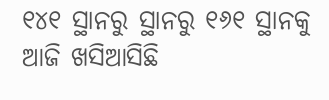୧୪୧ ସ୍ଥାନରୁ ସ୍ଥାନରୁ ୧୬୧ ସ୍ଥାନକୁ ଆଜି ଖସିଆସିଛି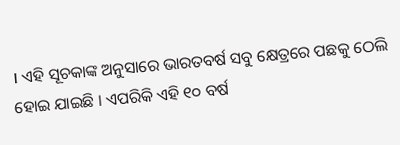। ଏହି ସୂଚକାଙ୍କ ଅନୁସାରେ ଭାରତବର୍ଷ ସବୁ କ୍ଷେତ୍ରରେ ପଛକୁ ଠେଲି ହୋଇ ଯାଇଛି । ଏପରିକି ଏହି ୧୦ ବର୍ଷ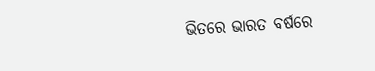ଭିତରେ ଭାରତ ବର୍ଷରେ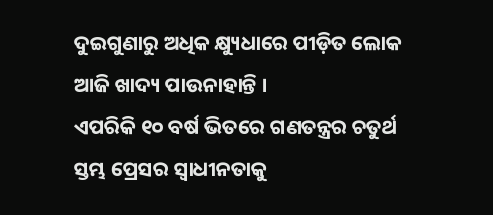ଦୁଇଗୁଣାରୁ ଅଧିକ କ୍ଷ୍ୟୁଧାରେ ପୀଡ଼ିତ ଲୋକ ଆଜି ଖାଦ୍ୟ ପାଉନାହାନ୍ତି ।
ଏପରିକି ୧୦ ବର୍ଷ ଭିତରେ ଗଣତନ୍ତ୍ରର ଚତୁର୍ଥ ସ୍ତମ୍ଭ ପ୍ରେସର ସ୍ୱାଧୀନତାକୁ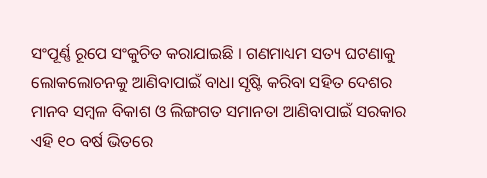ସଂପୂର୍ଣ୍ଣ ରୂପେ ସଂକୁଚିତ କରାଯାଇଛି । ଗଣମାଧ୍ୟମ ସତ୍ୟ ଘଟଣାକୁ ଲୋକଲୋଚନକୁ ଆଣିବାପାଇଁ ବାଧା ସୃଷ୍ଟି କରିବା ସହିତ ଦେଶର ମାନବ ସମ୍ବଳ ବିକାଶ ଓ ଲିଙ୍ଗଗତ ସମାନତା ଆଣିବାପାଇଁ ସରକାର ଏହି ୧୦ ବର୍ଷ ଭିତରେ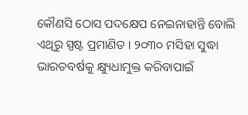କୌଣସି ଠୋସ ପଦକ୍ଷେପ ନେଇନାହାନ୍ତି ବୋଲି ଏଥିରୁ ସ୍ପଷ୍ଟ ପ୍ରମାଣିତ । ୨୦୩୦ ମସିହା ସୁଦ୍ଧା ଭାରତବର୍ଷକୁ କ୍ଷ୍ୟୁଧାମୁକ୍ତ କରିବାପାଇଁ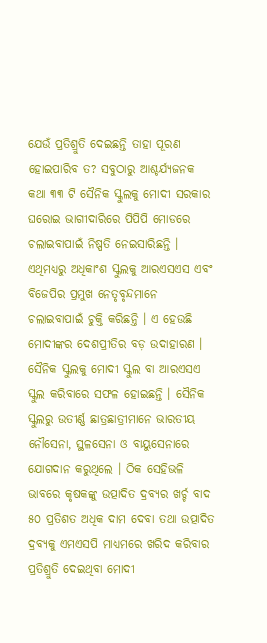ଯେଉଁ ପ୍ରତିଶ୍ରୁତି ଦେଇଛନ୍ତି ତାହା ପୂରଣ ହୋଇପାରିବ ତ? ସବୁଠାରୁ ଆଶ୍ଚର୍ଯ୍ୟଜନକ କଥା ୩୩ ଟି ସୈନିକ ସ୍କୁଲକୁ ମୋଦୀ ସରକାର ଘରୋଇ ଭାଗୀଦାରିରେ ପିପିପି ମୋଡରେ ଚଲାଇବାପାଇଁ ନିଷ୍ପତି ନେଇସାରିଛନ୍ତି ।
ଏଥିମଧ୍ୟରୁ ଅଧିକାଂଶ ସ୍କୁଲକୁ ଆରଏସଏସ ଏବଂ ବିଜେପିର ପ୍ରମୁଖ ନେତୃବୃନ୍ଦମାନେ ଚଲାଇବାପାଇଁ ଚୁକ୍ତି କରିଛନ୍ତି । ଏ ହେଉଛି ମୋଦୀଙ୍କର ଦେଶପ୍ରୀତିର ବଡ଼ ଉଦାହାରଣ । ସୈନିକ ସ୍କୁଲକୁ ମୋଦୀ ସ୍କୁଲ ବା ଆରଏସଏ ସ୍କୁଲ କରିବାରେ ସଫଳ ହୋଇଛନ୍ତି । ସୈନିକ ସ୍କୁଲରୁ ଉତୀର୍ଣ୍ଣ ଛାତ୍ରଛାତ୍ରୀମାନେ ଭାରତୀୟ ନୌସେନା, ସ୍ଥଳସେନା ଓ ବାୟୁସେନାରେ ଯୋଗଦାନ କରୁଥିଲେ । ଠିକ ସେହିଭଳି ଭାବରେ କୃଷକଙ୍କୁ ଉତ୍ପାଦିତ ଦ୍ରବ୍ୟର ଖର୍ଚ୍ଚ ବାଦ ୫୦ ପ୍ରତିଶତ ଅଧିକ ଦାମ ଦେବା ତଥା ଉତ୍ପାଦିତ ଦ୍ରବ୍ୟକୁ ଏମଏସପି ମାଧ୍ୟମରେ ଖରିଦ କରିବାର ପ୍ରତିଶ୍ରୁତି ଦେଇଥିବା ମୋଦୀ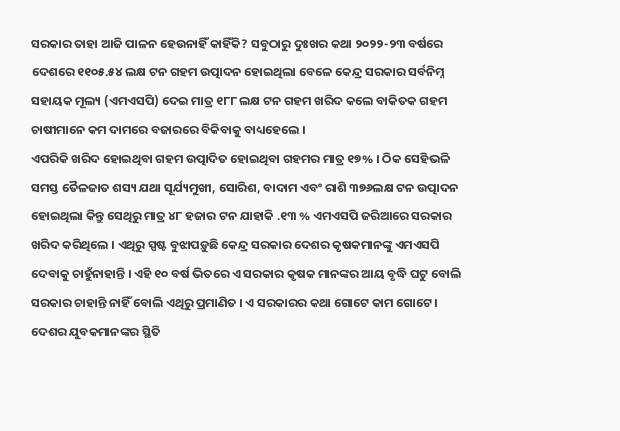ସରକାର ତାହା ଆଜି ପାଳନ ହେଉନାହିଁ କାହିଁକି? ସବୁଠାରୁ ଦୁଃଖର କଥା ୨୦୨୨-୨୩ ବର୍ଷରେ ଦେଶରେ ୧୧୦୫.୫୪ ଲକ୍ଷ ଟନ ଗହମ ଉତ୍ପାଦନ ହୋଇଥିଲା ବେଳେ କେନ୍ଦ୍ର ସରକାର ସର୍ବନିମ୍ନ ସହାୟକ ମୂଲ୍ୟ (ଏମଏସପି) ଦେଇ ମାତ୍ର ୧୮୮ ଲକ୍ଷ ଟନ ଗହମ ଖରିଦ କଲେ ବାକିତକ ଗହମ ଚାଷୀମାନେ କମ ଦାମରେ ବଜାରରେ ବିକିବାକୁ ବାଧ୍ୟହେଲେ ।
ଏପରିକି ଖରିଦ ହୋଇଥିବା ଗହମ ଉତ୍ପାଦିତ ହୋଇଥିବା ଗହମର ମାତ୍ର ୧୭% । ଠିକ ସେହିଭଳି ସମସ୍ତ ତୈଳଜାତ ଶସ୍ୟ ଯଥା ସୂର୍ଯ୍ୟମୁଖୀ, ସୋରିଶ, ବାଦାମ ଏବଂ ରାଶି ୩୭୬ଲକ୍ଷ ଟନ ଉତ୍ପାଦନ ହୋଇଥିଲା କିନ୍ତୁ ସେଥିରୁ ମାତ୍ର ୪୮ ହଜାର ଟନ ଯାହାକି .୧୩ % ଏମଏସପି ଜରିଆରେ ସରକାର ଖରିଦ କରିଥିଲେ । ଏଥିରୁ ସ୍ପଷ୍ଟ ବୁଝାପଡ଼ୁଛି କେନ୍ଦ୍ର ସରକାର ଦେଶର କୃଷକମାନଙ୍କୁ ଏମଏସପି ଦେବାକୁ ଚାହୁଁନାହାନ୍ତି । ଏହି ୧୦ ବର୍ଷ ଭିତରେ ଏ ସରକାର କୃଷକ ମାନଙ୍କର ଆୟ ବୃଦ୍ଧି ଘଟୁ ବୋଲି ସରକାର ଚାହାନ୍ତି ନାହିଁ ବୋଲି ଏଥିରୁ ପ୍ରମାଣିତ । ଏ ସରକାରର କଥା ଗୋଟେ କାମ ଗୋଟେ । ଦେଶର ଯୁବକମାନଙ୍କର ସ୍ଥିତି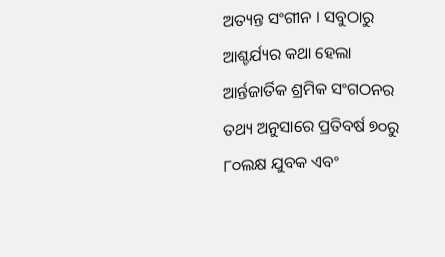ଅତ୍ୟନ୍ତ ସଂଗୀନ । ସବୁଠାରୁ ଆଶ୍ଚର୍ଯ୍ୟର କଥା ହେଲା ଆର୍ନ୍ତଜାର୍ତିକ ଶ୍ରମିକ ସଂଗଠନର ତଥ୍ୟ ଅନୁସାରେ ପ୍ରତିବର୍ଷ ୭୦ରୁ ୮୦ଲକ୍ଷ ଯୁବକ ଏବଂ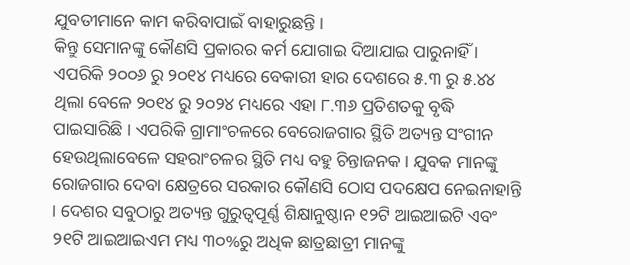ଯୁବତୀମାନେ କାମ କରିବାପାଇଁ ବାହାରୁଛନ୍ତି ।
କିନ୍ତୁ ସେମାନଙ୍କୁ କୌଣସି ପ୍ରକାରର କର୍ମ ଯୋଗାଇ ଦିଆଯାଇ ପାରୁନାହିଁ । ଏପରିକି ୨୦୦୬ ରୁ ୨୦୧୪ ମଧ୍ୟରେ ବେକାରୀ ହାର ଦେଶରେ ୫.୩ ରୁ ୫.୪୪ ଥିଲା ବେଳେ ୨୦୧୪ ରୁ ୨୦୨୪ ମଧ୍ୟରେ ଏହା ୮.୩୬ ପ୍ରତିଶତକୁ ବୃଦ୍ଧି ପାଇସାରିଛି । ଏପରିକି ଗ୍ରାମାଂଚଳରେ ବେରୋଜଗାର ସ୍ଥିତି ଅତ୍ୟନ୍ତ ସଂଗୀନ ହେଉଥିଲାବେଳେ ସହରାଂଚଳର ସ୍ଥିତି ମଧ୍ୟ ବହୁ ଚିନ୍ତାଜନକ । ଯୁବକ ମାନଙ୍କୁ ରୋଜଗାର ଦେବା କ୍ଷେତ୍ରରେ ସରକାର କୌଣସି ଠୋସ ପଦକ୍ଷେପ ନେଇନାହାନ୍ତି । ଦେଶର ସବୁଠାରୁ ଅତ୍ୟନ୍ତ ଗୁରୁତ୍ୱପୂର୍ଣ୍ଣ ଶିକ୍ଷାନୁଷ୍ଠାନ ୧୨ଟି ଆଇଆଇଟି ଏବଂ ୨୧ଟି ଆଇଆଇଏମ ମଧ୍ୟ ୩୦%ରୁ ଅଧିକ ଛାତ୍ରଛାତ୍ରୀ ମାନଙ୍କୁ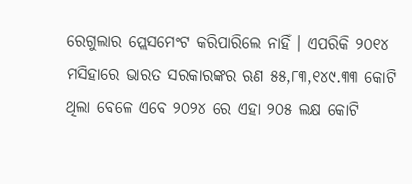ରେଗୁଲାର ପ୍ଲେସମେଂଟ କରିପାରିଲେ ନାହିଁ । ଏପରିକି ୨୦୧୪ ମସିହାରେ ଭାରତ ସରକାରଙ୍କର ଋଣ ୫୫,୮୩,୧୪୯.୩୩ କୋଟି ଥିଲା ବେଳେ ଏବେ ୨୦୨୪ ରେ ଏହା ୨୦୫ ଲକ୍ଷ କୋଟି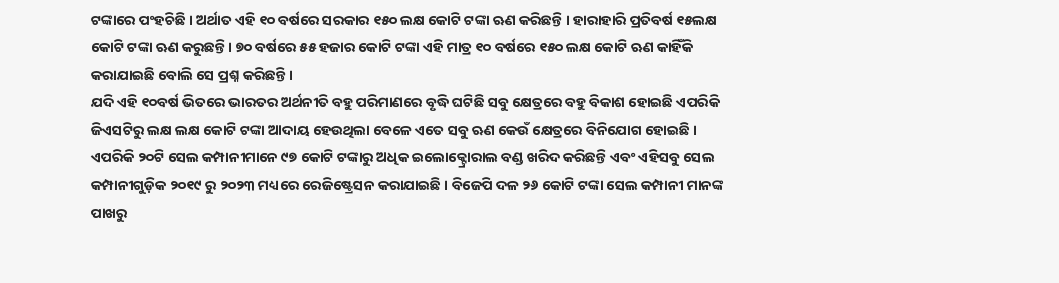ଟଙ୍କାରେ ପଂହଚିଛି । ଅର୍ଥାତ ଏହି ୧୦ ବର୍ଷରେ ସରକାର ୧୫୦ ଲକ୍ଷ କୋଟି ଟଙ୍କା ଋଣ କରିଛନ୍ତି । ହାରାହାରି ପ୍ରତିବର୍ଷ ୧୫ଲକ୍ଷ କୋଟି ଟଙ୍କା ଋଣ କରୁଛନ୍ତି । ୭୦ ବର୍ଷରେ ୫୫ ହଜାର କୋଟି ଟଙ୍କା ଏହି ମାତ୍ର ୧୦ ବର୍ଷରେ ୧୫୦ ଲକ୍ଷ କୋଟି ଋଣ କାହିଁକି କରାଯାଇଛି ବୋଲି ସେ ପ୍ରଶ୍ନ କରିଛନ୍ତି ।
ଯଦି ଏହି ୧୦ବର୍ଷ ଭିତରେ ଭାରତର ଅର୍ଥନୀତି ବହୁ ପରିମାଣରେ ବୃଦ୍ଧି ଘଟିଛି ସବୁ କ୍ଷେତ୍ରରେ ବହୁ ବିକାଶ ହୋଇଛି ଏପରିକି ଜିଏସଟିରୁ ଲକ୍ଷ ଲକ୍ଷ କୋଟି ଟଙ୍କା ଆଦାୟ ହେଉଥିଲା ବେଳେ ଏତେ ସବୁ ଋଣ କେଉଁ କ୍ଷେତ୍ରରେ ବିନିଯୋଗ ହୋଇଛି । ଏପରିକି ୨୦ଟି ସେଲ କମ୍ପାନୀମାନେ ୯୭ କୋଟି ଟଙ୍କାରୁ ଅଧିକ ଇଲୋକ୍ଟ୍ରୋରାଲ ବଣ୍ଡ ଖରିଦ କରିଛନ୍ତି ଏବଂ ଏହିସବୁ ସେଲ କମ୍ପାନୀଗୁଡ଼ିକ ୨୦୧୯ ରୁ ୨୦୨୩ ମଧ୍ୟରେ ରେଜିଷ୍ଟ୍ରେସନ କରାଯାଇଛି । ବିଜେପି ଦଳ ୨୬ କୋଟି ଟଙ୍କା ସେଲ କମ୍ପାନୀ ମାନଙ୍କ ପାଖରୁ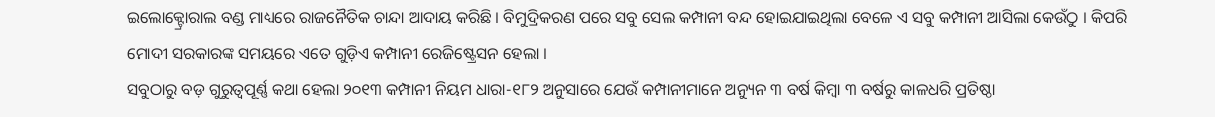ଇଲୋକ୍ଟ୍ରୋରାଲ ବଣ୍ଡ ମାଧ୍ୟରେ ରାଜନୈତିକ ଚାନ୍ଦା ଆଦାୟ କରିଛି । ବିମୁଦ୍ରିକରଣ ପରେ ସବୁ ସେଲ କମ୍ପାନୀ ବନ୍ଦ ହୋଇଯାଇଥିଲା ବେଳେ ଏ ସବୁ କମ୍ପାନୀ ଆସିଲା କେଉଁଠୁ । କିପରି ମୋଦୀ ସରକାରଙ୍କ ସମୟରେ ଏତେ ଗୁଡ଼ିଏ କମ୍ପାନୀ ରେଜିଷ୍ଟ୍ରେସନ ହେଲା ।
ସବୁଠାରୁ ବଡ଼ ଗୁରୁତ୍ୱପୂର୍ଣ୍ଣ କଥା ହେଲା ୨୦୧୩ କମ୍ପାନୀ ନିୟମ ଧାରା-୧୮୨ ଅନୁସାରେ ଯେଉଁ କମ୍ପାନୀମାନେ ଅନ୍ୟୁନ ୩ ବର୍ଷ କିମ୍ବା ୩ ବର୍ଷରୁ କାଳଧରି ପ୍ରତିଷ୍ଠା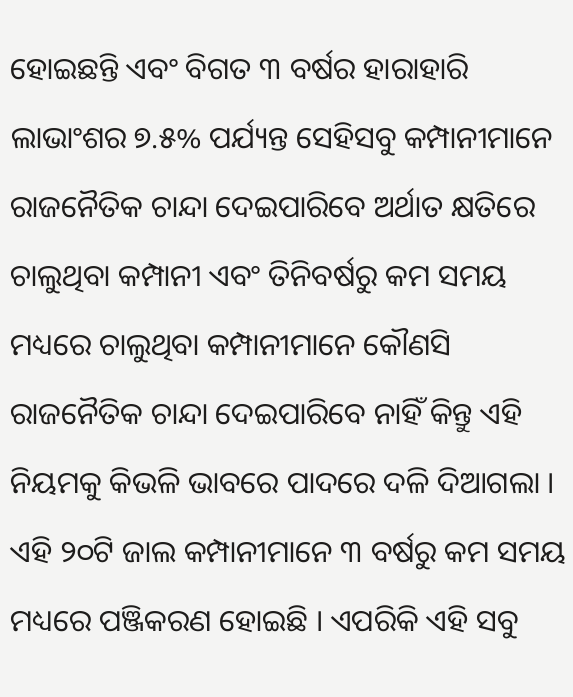ହୋଇଛନ୍ତି ଏବଂ ବିଗତ ୩ ବର୍ଷର ହାରାହାରି ଲାଭାଂଶର ୭.୫% ପର୍ଯ୍ୟନ୍ତ ସେହିସବୁ କମ୍ପାନୀମାନେ ରାଜନୈତିକ ଚାନ୍ଦା ଦେଇପାରିବେ ଅର୍ଥାତ କ୍ଷତିରେ ଚାଲୁଥିବା କମ୍ପାନୀ ଏବଂ ତିନିବର୍ଷରୁ କମ ସମୟ ମଧ୍ୟରେ ଚାଲୁଥିବା କମ୍ପାନୀମାନେ କୌଣସି ରାଜନୈତିକ ଚାନ୍ଦା ଦେଇପାରିବେ ନାହିଁ କିନ୍ତୁ ଏହି ନିୟମକୁ କିଭଳି ଭାବରେ ପାଦରେ ଦଳି ଦିଆଗଲା । ଏହି ୨୦ଟି ଜାଲ କମ୍ପାନୀମାନେ ୩ ବର୍ଷରୁ କମ ସମୟ ମଧ୍ୟରେ ପଞ୍ଜିକରଣ ହୋଇଛି । ଏପରିକି ଏହି ସବୁ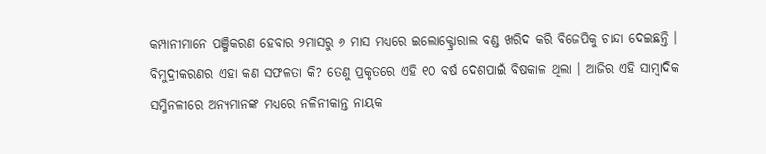କମ୍ପାନୀମାନେ ପଞ୍ଜିକରଣ ହେବାର ୨ମାସରୁ ୬ ମାସ ମଧ୍ୟରେ ଇଲୋକ୍ଟ୍ରୋରାଲ ବଣ୍ଡ ଖରିଦ କରି ବିଜେପିକୁ ଚାନ୍ଦା ଦେଇଛନ୍ତି । ବିମୁଦ୍ରୀକରଣର ଏହା କଣ ସଫଳତା କି? ତେଣୁ ପ୍ରକୃତରେ ଏହି ୧୦ ବର୍ଷ ଦେଶପାଇଁ ବିଷକାଳ ଥିଲା । ଆଜିର ଏହି ସାମ୍ବାଦିକ ସମ୍ମିନଳୀରେ ଅନ୍ୟମାନଙ୍କ ମଧ୍ୟରେ ନଳିନୀକାନ୍ତ ନାୟକ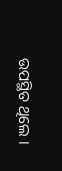ଉପସ୍ଥିତ ଥିଲେ ।